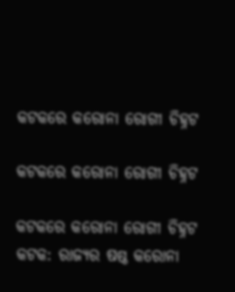କଟକରେ କରୋନା ରୋଗୀ ଚିହ୍ନଟ

କଟକରେ କରୋନା ରୋଗୀ ଚିହ୍ନଟ

କଟକରେ କରୋନା ରୋଗୀ ଚିହ୍ନଟ
କଟକ: ରାଜ୍ୟର ଷଷ୍ଠ କରୋନା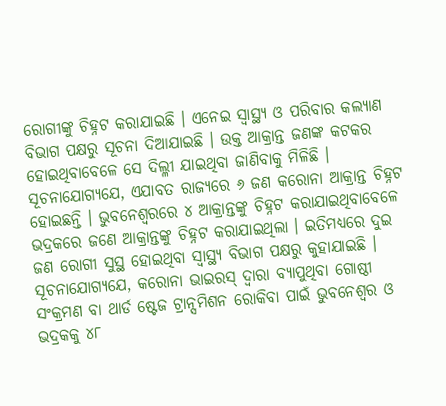ରୋଗୀଙ୍କୁ ଚିହ୍ନଟ କରାଯାଇଛି । ଏନେଇ ସ୍ୱାସ୍ଥ୍ୟ ଓ ପରିବାର କଲ୍ୟାଣ ବିଭାଗ ପକ୍ଷରୁ ସୂଚନା ଦିଆଯାଇଛି । ଉକ୍ତ ଆକ୍ରାନ୍ତ ଜଣଙ୍କ କଟକର ହୋଇଥିବାବେଳେ ସେ ଦିଲ୍ଳୀ ଯାଇଥିବା ଜାଣିବାକୁ ମିଳିଛି । ସୂଚନାଯୋଗ୍ୟଯେ, ଏଯାବତ ରାଜ୍ୟରେ ୬ ଜଣ କରୋନା ଆକ୍ରାନ୍ତ ଚିହ୍ନଟ ହୋଇଛନ୍ତି । ଭୁବନେଶ୍ୱରରେ ୪ ଆକ୍ରାନ୍ତଙ୍କୁ ଚିହ୍ନଟ କରାଯାଇଥିବାବେଳେ ଭଦ୍ରକରେ ଜଣେ ଆକ୍ରାନ୍ତଙ୍କୁ ଚିହ୍ନଟ କରାଯାଇଥିଲା । ଇତିମଧ୍ୟରେ ଦୁଇ ଜଣ ରୋଗୀ ସୁସ୍ଥ ହୋଇଥିବା ସ୍ୱାସ୍ଥ୍ୟ ବିଭାଗ ପକ୍ଷରୁ କୁହାଯାଇଛି । ସୂଚନାଯୋଗ୍ୟଯେ, କରୋନା ଭାଇରସ୍ ଦ୍ୱାରା ବ୍ୟାପୁଥିବା ଗୋଷ୍ଠୀ ସଂକ୍ରମଣ ବା ଥାର୍ଡ ଷ୍ଟେଜ ଟ୍ରାନ୍ସମିଶନ ରୋକିବା ପାଇଁ ଭୁବନେଶ୍ୱର ଓ ଭଦ୍ରକକୁ ୪୮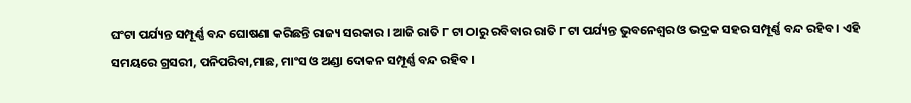ଘଂଟା ପର୍ଯ୍ୟନ୍ତ ସମ୍ପୂର୍ଣ୍ଣ ବନ୍ଦ ଘୋଷଣା କରିଛନ୍ତି ରାଜ୍ୟ ସରକାର । ଆଜି ରାତି ୮ ଟା ଠାରୁ ରବିବାର ରାତି ୮ ଟା ପର୍ଯ୍ୟନ୍ତ ଭୁବନେଶ୍ୱର ଓ ଭଦ୍ରକ ସହର ସମ୍ପୂର୍ଣ୍ଣ ବନ୍ଦ ରହିବ । ଏହି ସମୟରେ ଗ୍ରସରୀ, ପନିପରିବା,ମାଛ, ମାଂସ ଓ ଅଣ୍ଡା ଦୋକନ ସମ୍ପୂର୍ଣ୍ଣ ବନ୍ଦ ରହିବ ।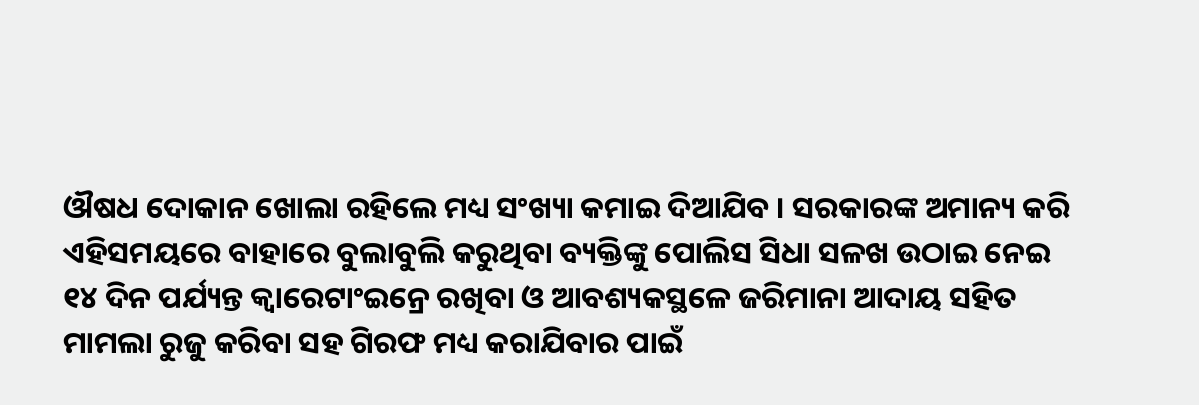ଔଷଧ ଦୋକାନ ଖୋଲା ରହିଲେ ମଧ୍ୟ ସଂଖ୍ୟା କମାଇ ଦିଆଯିବ । ସରକାରଙ୍କ ଅମାନ୍ୟ କରି ଏହିସମୟରେ ବାହାରେ ବୁଲାବୁଲି କରୁଥିବା ବ୍ୟକ୍ତିଙ୍କୁ ପୋଲିସ ସିଧା ସଳଖ ଉଠାଇ ନେଇ ୧୪ ଦିନ ପର୍ଯ୍ୟନ୍ତ କ୍ୱାରେଟାଂଇନ୍ରେ ରଖିବା ଓ ଆବଶ୍ୟକସ୍ଥଳେ ଜରିମାନା ଆଦାୟ ସହିତ ମାମଲା ରୁଜୁ କରିବା ସହ ଗିରଫ ମଧ୍ୟ କରାଯିବାର ପାଇଁ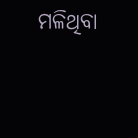ମଳିଥିବା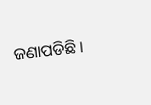ଜଣାପଡିଛି ।